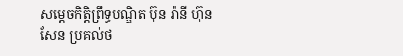សម្តេចកិត្តិព្រឹទ្ធបណ្ឌិត ប៊ុន រ៉ានី ហ៊ុនសែន ប្រគល់ថ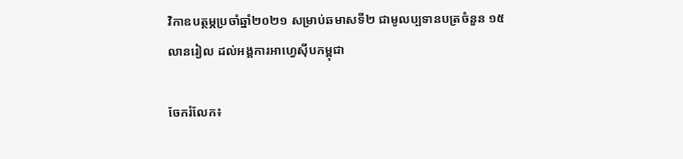វិកាឧបត្ថម្ភប្រចាំឆ្នាំ២០២១ សម្រាប់ឆមាសទី២ ជាមូលប្បទានបត្រចំនួន ១៥លានរៀល ដល់អង្គការអាហ្វេស៊ីបកម្ពុជា

ចែករំលែក៖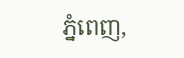ភ្នំពេញ,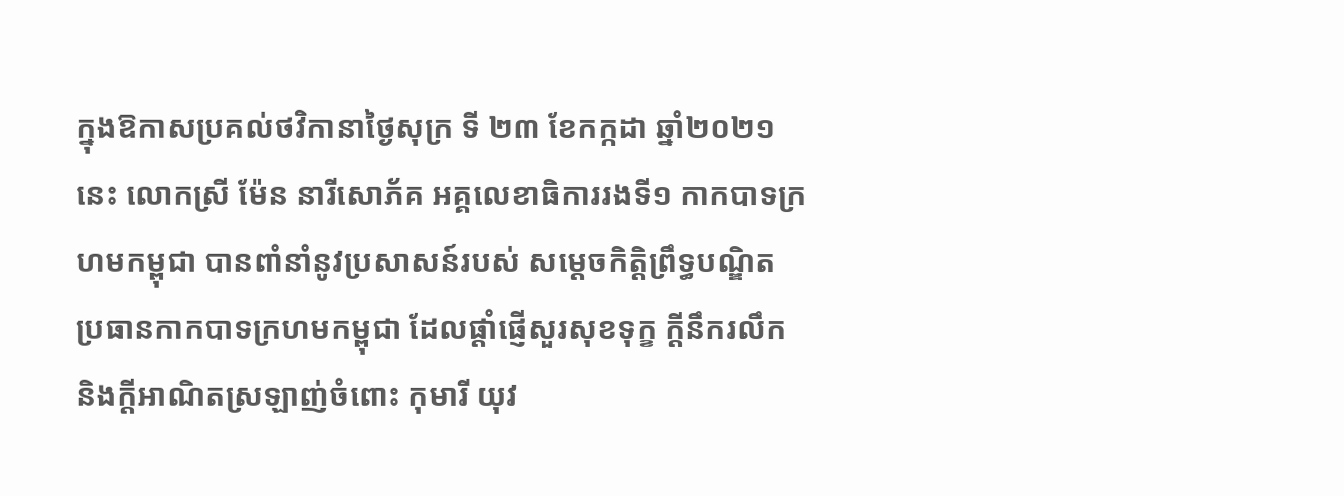ក្នុងឱកាសប្រគល់ថវិកានាថ្ងៃសុក្រ ទី ២៣ ខែកក្កដា ឆ្នាំ២០២១នេះ លោកស្រី ម៉ែន នារីសោភ័គ អគ្គលេខាធិការរងទី១ កាកបាទក្រហមកម្ពុជា បានពាំនាំនូវប្រសាសន៍របស់ សម្តេចកិត្តិព្រឹទ្ធបណ្ឌិត ប្រធានកាកបាទក្រហមកម្ពុជា ដែលផ្តាំផ្ញើសួរសុខទុក្ខ ក្តីនឹករលឹក និងក្តីអាណិតស្រឡាញ់ចំពោះ កុមារី យុវ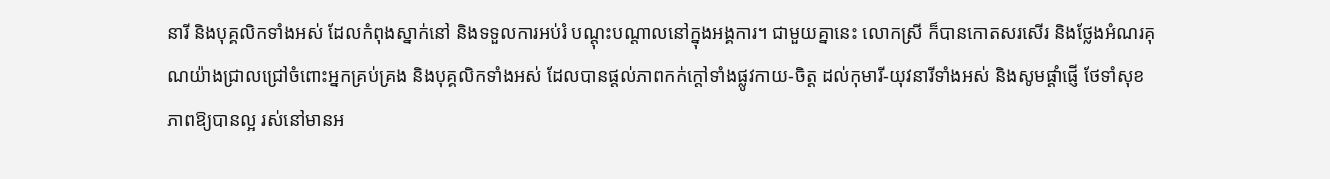នារី និងបុគ្គលិកទាំងអស់ ដែលកំពុងស្នាក់នៅ និងទទួលការអប់រំ បណ្តុះបណ្តាលនៅក្នុងអង្គការ។ ជាមួយគ្នានេះ លោកស្រី ក៏បានកោតសរសើរ និងថ្លែងអំណរគុណយ៉ាងជ្រាលជ្រៅចំពោះអ្នកគ្រប់គ្រង និងបុគ្គលិកទាំងអស់ ដែលបានផ្តល់ភាពកក់ក្តៅទាំងផ្លូវកាយ-ចិត្ត ដល់កុមារី-យុវនារីទាំងអស់ និងសូមផ្តាំផ្ញើ ថែទាំសុខភាពឱ្យបានល្អ រស់នៅមានអ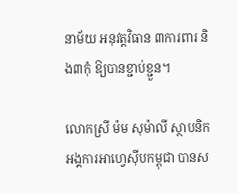នាម័យ អនុវត្តវិធាន ៣ការពារ និង៣កុំ ឱ្យបានខ្ជាប់ខ្ជួន។

លោកស្រី ម៉ម សុម៉ាលី ស្ថាបនិកអង្គការអាហ្វេស៊ីបកម្ពុជា បានស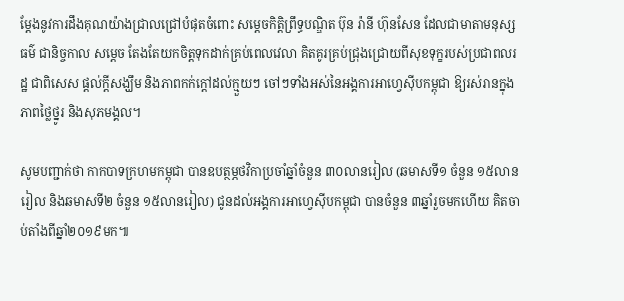ម្តែងនូវការដឹងគុណយ៉ាងជ្រាលជ្រៅបំផុតចំពោះ សម្ដេចកិត្តិព្រឹទ្ធបណ្ឌិត ប៊ុន រ៉ានី ហ៊ុនសែន ដែលជាមាតាមនុស្សធម៌ ជានិច្ចកាល សម្តេច តែងតែយកចិត្ដទុកដាក់គ្រប់ពេលវេលា គិតគូរគ្រប់ជ្រុងជ្រោយពីសុខទុក្ខរបស់ប្រជាពលរដ្ឋ ជាពិសេស ផ្តល់ក្តីសង្ឃឹម និងភាពកក់ក្តៅដល់ក្មួយៗ ចៅៗទាំងអស់នៃអង្គការអាហ្វេស៊ីបកម្ពុជា ឱ្យរស់រានក្នុងភាពថ្លៃថ្នូរ និងសុភមង្គល។

សូមបញ្ជាក់ថា កាកបាទក្រហមកម្ពុជា បានឧបត្ថម្ភថវិកាប្រចាំឆ្នាំចំនួន ៣០លានរៀល (ឆមាសទី១ ចំនួន ១៥លានរៀល និងឆមាសទី២ ចំនួន ១៥លានរៀល) ជូនដល់អង្គការអាហ្វេស៊ីបកម្ពុជា បានចំនួន ៣ឆ្នាំរួចមកហេីយ គិតចាប់តាំងពីឆ្នាំ២០១៩មក៕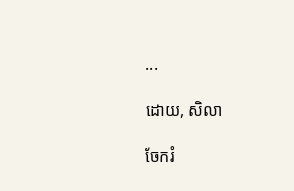...

ដោយ, សិលា

ចែករំ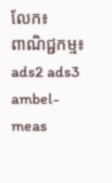លែក៖
ពាណិជ្ជកម្ម៖
ads2 ads3 ambel-meas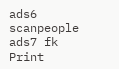ads6 scanpeople ads7 fk Print